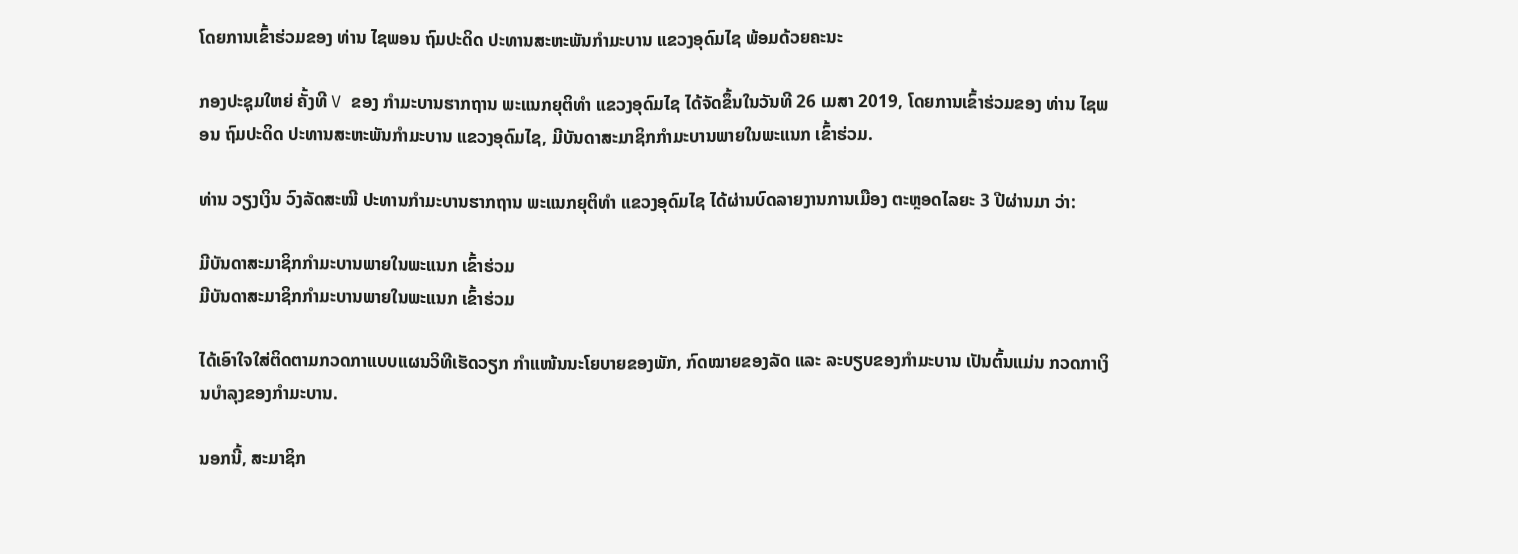ໂດຍການເຂົ້າຮ່ວມຂອງ ທ່ານ ໄຊພອນ ຖົມປະດິດ ປະທານສະຫະພັນກຳມະບານ ແຂວງອຸດົມໄຊ ພ້ອມດ້ວຍຄະນະ

ກອງປະຊຸມໃຫຍ່ ຄັ້ງທີ V ຂອງ ກຳມະບານຮາກຖານ ພະແນກຍຸຕິທຳ ແຂວງອຸດົມໄຊ ໄດ້ຈັດຂຶ້ນໃນວັນທີ 26 ເມສາ 2019, ໂດຍການເຂົ້າຮ່ວມຂອງ ທ່ານ ໄຊພອນ ຖົມປະດິດ ປະທານສະຫະພັນກຳມະບານ ແຂວງອຸດົມໄຊ, ມີບັນດາສະມາຊິກກຳມະບານພາຍໃນພະແນກ ເຂົ້າຮ່ວມ.

ທ່ານ ວຽງເງິນ ວົງລັດສະໝີ ປະທານກຳມະບານຮາກຖານ ພະແນກຍຸຕິທຳ ແຂວງອຸດົມໄຊ ໄດ້ຜ່ານບົດລາຍງານການເມືອງ ຕະຫຼອດໄລຍະ 3 ປີຜ່ານມາ ວ່າ:

ມີບັນດາສະມາຊິກກຳມະບານພາຍໃນພະແນກ ເຂົ້າຮ່ວມ
ມີບັນດາສະມາຊິກກຳມະບານພາຍໃນພະແນກ ເຂົ້າຮ່ວມ

ໄດ້ເອົາໃຈໃສ່ຕິດຕາມກວດກາແບບແຜນວິທີເຮັດວຽກ ກຳແໜ້ນນະໂຍບາຍຂອງພັກ, ກົດໝາຍຂອງລັດ ແລະ ລະບຽບຂອງກຳມະບານ ເປັນຕົ້ນແມ່ນ ກວດກາເງິນບຳລຸງຂອງກຳມະບານ.

ນອກນີ້, ສະມາຊິກ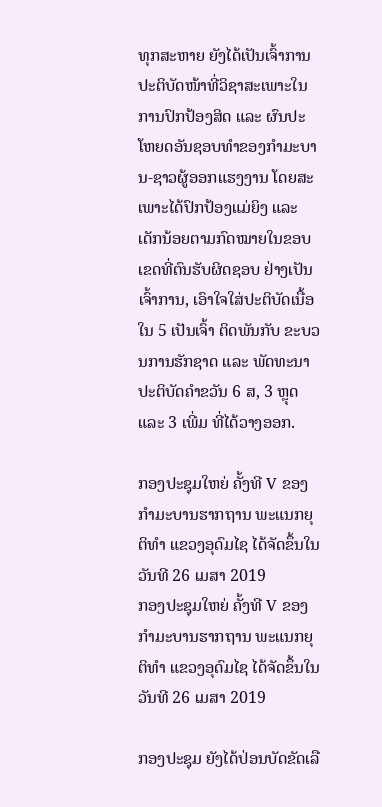ທຸກສະຫາຍ ຍັງໄດ້ເປັນເຈົ້າການປະຕິບັດໜ້າທີ່ວິຊາສະເພາະໃນການປົກປ້ອງສິດ ແລະ ຜົນປະໂຫຍດອັນຊອບທຳຂອງກຳມະບານ-ຊາວຜູ້ອອກແຮງງານ ໂດຍສະເພາະໄດ້ປົກປ້ອງແມ່ຍິງ ແລະ ເດັກນ້ອຍຕາມກົດໝາຍໃນຂອບເຂດທີ່ຕົນຮັບຜິດຊອບ ຢ່າງເປັນເຈົ້າການ, ເອົາໃຈໃສ່ປະຕິບັດເນື້ອໃນ 5 ເປັນເຈົ້າ ຕິດພັນກັບ ຂະບວນການຮັກຊາດ ແລະ ພັດທະນາປະຕິບັດຄຳຂວັນ 6 ສ, 3 ຫຼຸດ ແລະ 3 ເພີ່ມ ທີ່ໄດ້ວາງອອກ.

ກອງປະຊຸມໃຫຍ່ ຄັ້ງທີ V ຂອງ ກຳມະບານຮາກຖານ ພະແນກຍຸຕິທຳ ແຂວງອຸດົມໄຊ ໄດ້ຈັດຂຶ້ນໃນວັນທີ 26 ເມສາ 2019
ກອງປະຊຸມໃຫຍ່ ຄັ້ງທີ V ຂອງ ກຳມະບານຮາກຖານ ພະແນກຍຸຕິທຳ ແຂວງອຸດົມໄຊ ໄດ້ຈັດຂຶ້ນໃນວັນທີ 26 ເມສາ 2019

ກອງປະຊຸມ ຍັງໄດ້ປ່ອນບັດຂັດເລື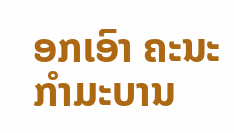ອກເອົາ ຄະນະກໍາມະບານ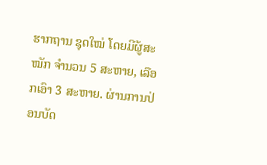ຮາກຖານ ຊຸດໃໝ່ ໂດຍມີຜູ້ສະໝັກ ຈຳນວນ 5 ສະຫາຍ, ເລືອກເອົາ 3 ສະຫາຍ. ຜ່ານການປ່ອນບັດ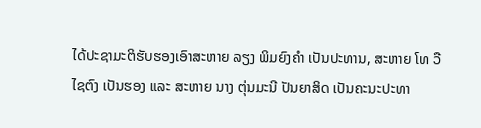ໄດ້ປະຊາມະຕິຮັບຮອງເອົາສະຫາຍ ລຽງ ພິມຍົງຄຳ ເປັນປະທານ, ສະຫາຍ ໂທ ວືໄຊຕົງ ເປັນຮອງ ແລະ ສະຫາຍ ນາງ ຕຸ່ນມະນີ ປັນຍາສິດ ເປັນຄະນະປະທາ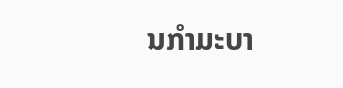ນກຳມະບາ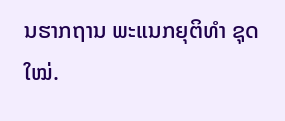ນຮາກຖານ ພະແນກຍຸຕິທຳ ຊຸດໃໝ່.